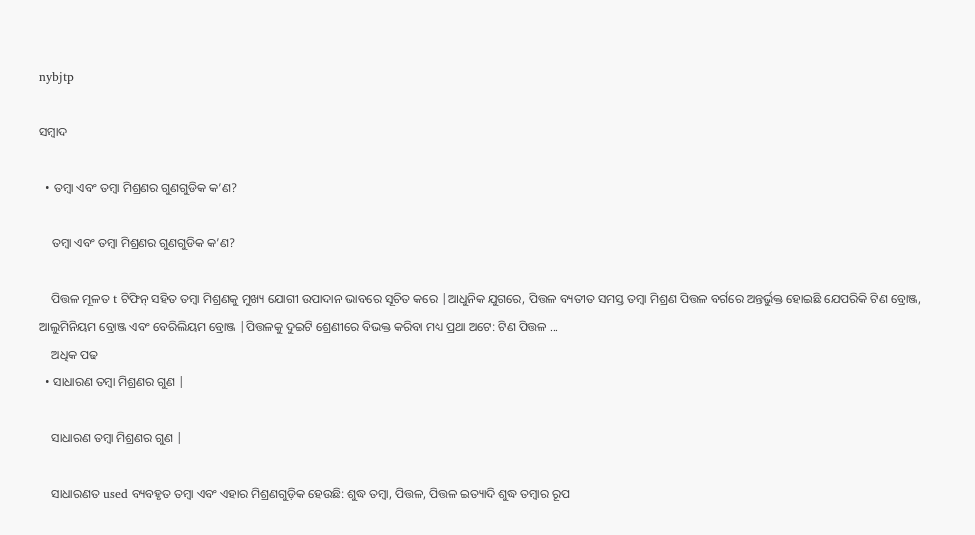nybjtp

ସମ୍ବାଦ

  • ତମ୍ବା ଏବଂ ତମ୍ବା ମିଶ୍ରଣର ଗୁଣଗୁଡିକ କ’ଣ?

    ତମ୍ବା ଏବଂ ତମ୍ବା ମିଶ୍ରଣର ଗୁଣଗୁଡିକ କ’ଣ?

    ପିତ୍ତଳ ମୂଳତ t ଟିଫିନ୍ ସହିତ ତମ୍ବା ମିଶ୍ରଣକୁ ମୁଖ୍ୟ ଯୋଗୀ ଉପାଦାନ ଭାବରେ ସୂଚିତ କରେ |ଆଧୁନିକ ଯୁଗରେ, ପିତ୍ତଳ ବ୍ୟତୀତ ସମସ୍ତ ତମ୍ବା ମିଶ୍ରଣ ପିତ୍ତଳ ବର୍ଗରେ ଅନ୍ତର୍ଭୁକ୍ତ ହୋଇଛି ଯେପରିକି ଟିଣ ବ୍ରୋଞ୍ଜ, ଆଲୁମିନିୟମ ବ୍ରୋଞ୍ଜ ଏବଂ ବେରିଲିୟମ ବ୍ରୋଞ୍ଜ |ପିତ୍ତଳକୁ ଦୁଇଟି ଶ୍ରେଣୀରେ ବିଭକ୍ତ କରିବା ମଧ୍ୟ ପ୍ରଥା ଅଟେ: ଟିଣ ପିତ୍ତଳ ...
    ଅଧିକ ପଢ
  • ସାଧାରଣ ତମ୍ବା ମିଶ୍ରଣର ଗୁଣ |

    ସାଧାରଣ ତମ୍ବା ମିଶ୍ରଣର ଗୁଣ |

    ସାଧାରଣତ used ବ୍ୟବହୃତ ତମ୍ବା ଏବଂ ଏହାର ମିଶ୍ରଣଗୁଡ଼ିକ ହେଉଛି: ଶୁଦ୍ଧ ତମ୍ବା, ପିତ୍ତଳ, ପିତ୍ତଳ ଇତ୍ୟାଦି ଶୁଦ୍ଧ ତମ୍ବାର ରୂପ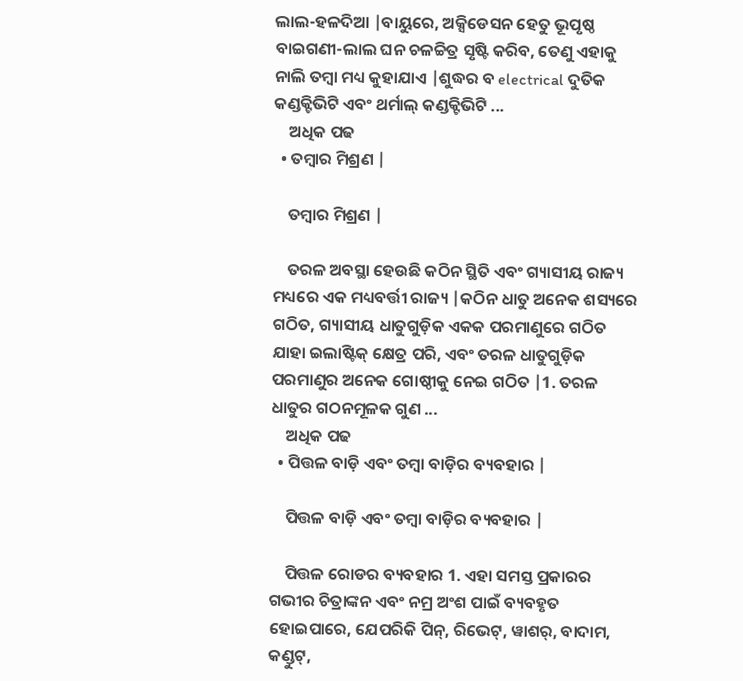ଲାଲ-ହଳଦିଆ |ବାୟୁରେ, ଅକ୍ସିଡେସନ ହେତୁ ଭୂପୃଷ୍ଠ ବାଇଗଣୀ-ଲାଲ ଘନ ଚଳଚ୍ଚିତ୍ର ସୃଷ୍ଟି କରିବ, ତେଣୁ ଏହାକୁ ନାଲି ତମ୍ବା ମଧ୍ୟ କୁହାଯାଏ |ଶୁଦ୍ଧର ବ electrical ଦୁତିକ କଣ୍ଡକ୍ଟିଭିଟି ଏବଂ ଥର୍ମାଲ୍ କଣ୍ଡକ୍ଟିଭିଟି ...
    ଅଧିକ ପଢ
  • ତମ୍ବାର ମିଶ୍ରଣ |

    ତମ୍ବାର ମିଶ୍ରଣ |

    ତରଳ ଅବସ୍ଥା ହେଉଛି କଠିନ ସ୍ଥିତି ଏବଂ ଗ୍ୟାସୀୟ ରାଜ୍ୟ ମଧ୍ୟରେ ଏକ ମଧ୍ୟବର୍ତ୍ତୀ ରାଜ୍ୟ |କଠିନ ଧାତୁ ଅନେକ ଶସ୍ୟରେ ଗଠିତ, ଗ୍ୟାସୀୟ ଧାତୁଗୁଡ଼ିକ ଏକକ ପରମାଣୁରେ ଗଠିତ ଯାହା ଇଲାଷ୍ଟିକ୍ କ୍ଷେତ୍ର ପରି, ଏବଂ ତରଳ ଧାତୁଗୁଡ଼ିକ ପରମାଣୁର ଅନେକ ଗୋଷ୍ଠୀକୁ ନେଇ ଗଠିତ |1. ତରଳ ଧାତୁର ଗଠନମୂଳକ ଗୁଣ ...
    ଅଧିକ ପଢ
  • ପିତ୍ତଳ ବାଡ଼ି ଏବଂ ତମ୍ବା ବାଡ଼ିର ବ୍ୟବହାର |

    ପିତ୍ତଳ ବାଡ଼ି ଏବଂ ତମ୍ବା ବାଡ଼ିର ବ୍ୟବହାର |

    ପିତ୍ତଳ ରୋଡର ବ୍ୟବହାର 1. ଏହା ସମସ୍ତ ପ୍ରକାରର ଗଭୀର ଚିତ୍ରାଙ୍କନ ଏବଂ ନମ୍ର ଅଂଶ ପାଇଁ ବ୍ୟବହୃତ ହୋଇପାରେ, ଯେପରିକି ପିନ୍, ରିଭେଟ୍, ୱାଶର୍, ବାଦାମ, କଣ୍ଡୁଟ୍,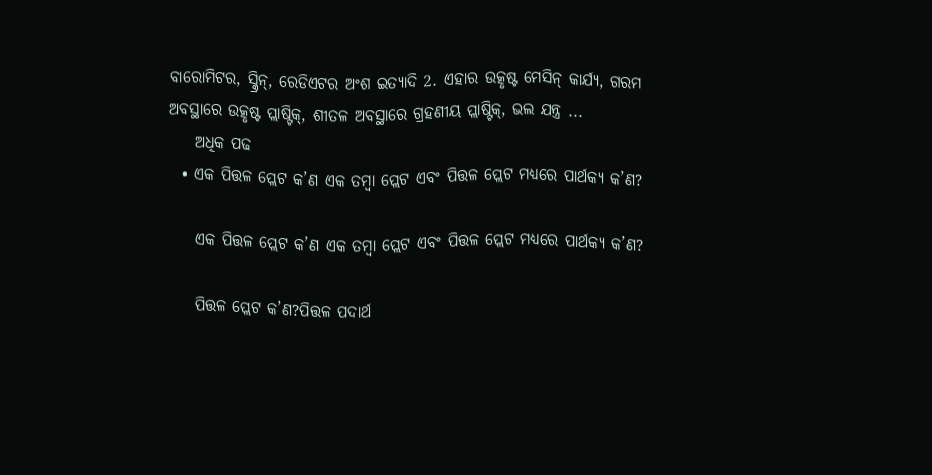ବାରୋମିଟର, ସ୍କ୍ରିନ୍, ରେଡିଏଟର ଅଂଶ ଇତ୍ୟାଦି 2. ଏହାର ଉତ୍କୃଷ୍ଟ ମେସିନ୍ କାର୍ଯ୍ୟ, ଗରମ ଅବସ୍ଥାରେ ଉତ୍କୃଷ୍ଟ ପ୍ଲାଷ୍ଟିକ୍, ଶୀତଳ ଅବସ୍ଥାରେ ଗ୍ରହଣୀୟ ପ୍ଲାଷ୍ଟିକ୍, ଭଲ ଯନ୍ତ୍ର ...
    ଅଧିକ ପଢ
  • ଏକ ପିତ୍ତଳ ପ୍ଲେଟ କ’ଣ ଏକ ତମ୍ବା ପ୍ଲେଟ ଏବଂ ପିତ୍ତଳ ପ୍ଲେଟ ମଧ୍ୟରେ ପାର୍ଥକ୍ୟ କ’ଣ?

    ଏକ ପିତ୍ତଳ ପ୍ଲେଟ କ’ଣ ଏକ ତମ୍ବା ପ୍ଲେଟ ଏବଂ ପିତ୍ତଳ ପ୍ଲେଟ ମଧ୍ୟରେ ପାର୍ଥକ୍ୟ କ’ଣ?

    ପିତ୍ତଳ ପ୍ଲେଟ କ’ଣ?ପିତ୍ତଳ ପଦାର୍ଥ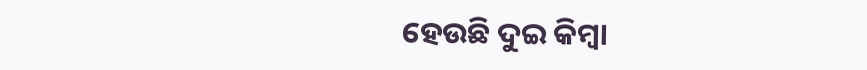ହେଉଛି ଦୁଇ କିମ୍ବା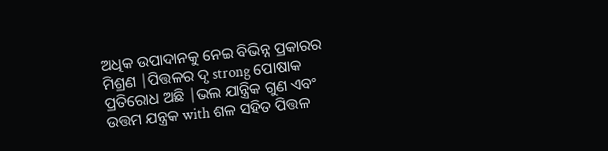ଅଧିକ ଉପାଦାନକୁ ନେଇ ବିଭିନ୍ନ ପ୍ରକାରର ମିଶ୍ରଣ |ପିତ୍ତଳର ଦୃ strong ପୋଷାକ ପ୍ରତିରୋଧ ଅଛି |ଭଲ ଯାନ୍ତ୍ରିକ ଗୁଣ ଏବଂ ଉତ୍ତମ ଯନ୍ତ୍ରକ with ଶଳ ସହିତ ପିତ୍ତଳ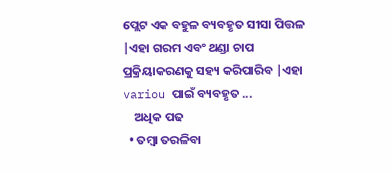ପ୍ଲେଟ ଏକ ବହୁଳ ବ୍ୟବହୃତ ସୀସା ପିତ୍ତଳ |ଏହା ଗରମ ଏବଂ ଥଣ୍ଡା ଚାପ ପ୍ରକ୍ରିୟାକରଣକୁ ସହ୍ୟ କରିପାରିବ |ଏହା variou ପାଇଁ ବ୍ୟବହୃତ ...
    ଅଧିକ ପଢ
  • ତମ୍ବା ତରଳିବା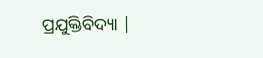ପ୍ରଯୁକ୍ତିବିଦ୍ୟା |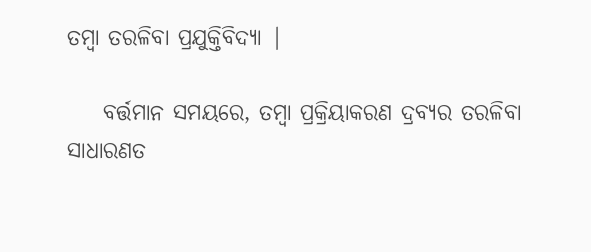ତମ୍ବା ତରଳିବା ପ୍ରଯୁକ୍ତିବିଦ୍ୟା |

    ବର୍ତ୍ତମାନ ସମୟରେ, ତମ୍ବା ପ୍ରକ୍ରିୟାକରଣ ଦ୍ରବ୍ୟର ତରଳିବା ସାଧାରଣତ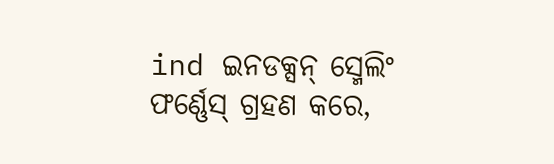ind ଇନଡକ୍ସନ୍ ସ୍ମେଲିଂ ଫର୍ଣ୍ଣେସ୍ ଗ୍ରହଣ କରେ,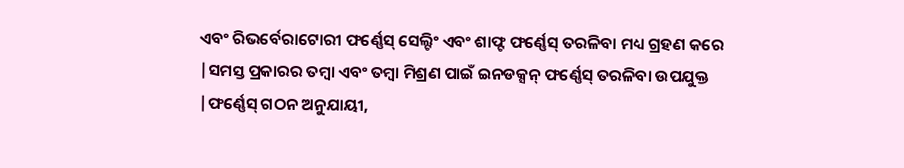ଏବଂ ରିଭର୍ବେରାଟୋରୀ ଫର୍ଣ୍ଣେସ୍ ସେଲ୍ଟିଂ ଏବଂ ଶାଫ୍ଟ ଫର୍ଣ୍ଣେସ୍ ତରଳିବା ମଧ୍ୟ ଗ୍ରହଣ କରେ |ସମସ୍ତ ପ୍ରକାରର ତମ୍ବା ଏବଂ ତମ୍ବା ମିଶ୍ରଣ ପାଇଁ ଇନଡକ୍ସନ୍ ଫର୍ଣ୍ଣେସ୍ ତରଳିବା ଉପଯୁକ୍ତ |ଫର୍ଣ୍ଣେସ୍ ଗଠନ ଅନୁଯାୟୀ,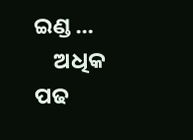ଇଣ୍ଡ ...
    ଅଧିକ ପଢ